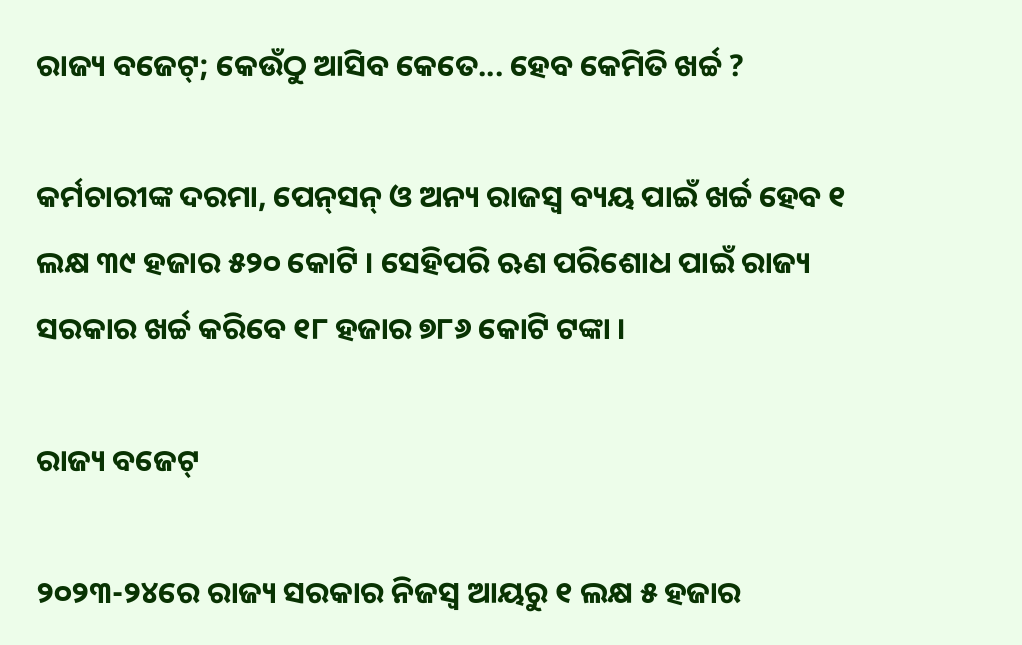ରାଜ୍ୟ ବଜେଟ୍‌; କେଉଁଠୁ ଆସିବ କେତେ... ହେବ କେମିତି ଖର୍ଚ୍ଚ ?

କର୍ମଚାରୀଙ୍କ ଦରମା, ପେନ୍‌ସନ୍ ଓ ଅନ୍ୟ ରାଜସ୍ୱ ବ୍ୟୟ ପାଇଁ ଖର୍ଚ୍ଚ ହେବ ୧ ଲକ୍ଷ ୩୯ ହଜାର ୫୨୦ କୋଟି । ସେହିପରି ଋଣ ପରିଶୋଧ ପାଇଁ ରାଜ୍ୟ ସରକାର ଖର୍ଚ୍ଚ କରିବେ ୧୮ ହଜାର ୭୮୬ କୋଟି ଟଙ୍କା ।

ରାଜ୍ୟ ବଜେଟ୍‌

୨୦୨୩-୨୪ରେ ରାଜ୍ୟ ସରକାର ନିଜସ୍ୱ ଆୟରୁ ୧ ଲକ୍ଷ ୫ ହଜାର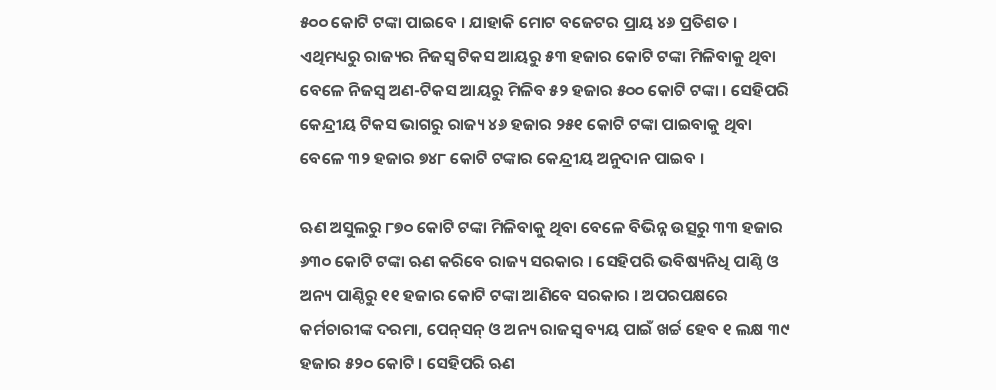୫୦୦ କୋଟି ଟଙ୍କା ପାଇବେ । ଯାହାକି ମୋଟ ବଜେଟର ପ୍ରାୟ ୪୬ ପ୍ରତିଶତ । ଏଥିମଧ୍ୟରୁ ରାଜ୍ୟର ନିଜସ୍ୱ ଟିକସ ଆୟରୁ ୫୩ ହଜାର କୋଟି ଟଙ୍କା ମିଳିବାକୁ ଥିବା ବେଳେ ନିଜସ୍ୱ ଅଣ-ଟିକସ ଆୟରୁ ମିଳିବ ୫୨ ହଜାର ୫୦୦ କୋଟି ଟଙ୍କା । ସେହିପରି କେନ୍ଦ୍ରୀୟ ଟିକସ ଭାଗରୁ ରାଜ୍ୟ ୪୬ ହଜାର ୨୫୧ କୋଟି ଟଙ୍କା ପାଇବାକୁ ଥିବା ବେଳେ ୩୨ ହଜାର ୭୪୮ କୋଟି ଟଙ୍କାର କେନ୍ଦ୍ରୀୟ ଅନୁଦାନ ପାଇବ ।

ଋଣ ଅସୁଲରୁ ୮୭୦ କୋଟି ଟଙ୍କା ମିଳିବାକୁ ଥିବା ବେଳେ ବିଭିନ୍ନ ଉତ୍ସରୁ ୩୩ ହଜାର ୬୩୦ କୋଟି ଟଙ୍କା ଋଣ କରିବେ ରାଜ୍ୟ ସରକାର । ସେହିପରି ଭବିଷ୍ୟନିଧି ପାଣ୍ଠି ଓ ଅନ୍ୟ ପାଣ୍ଠିରୁ ୧୧ ହଜାର କୋଟି ଟଙ୍କା ଆଣିବେ ସରକାର । ଅପରପକ୍ଷରେ କର୍ମଚାରୀଙ୍କ ଦରମା, ପେନ୍‌ସନ୍ ଓ ଅନ୍ୟ ରାଜସ୍ୱ ବ୍ୟୟ ପାଇଁ ଖର୍ଚ୍ଚ ହେବ ୧ ଲକ୍ଷ ୩୯ ହଜାର ୫୨୦ କୋଟି । ସେହିପରି ଋଣ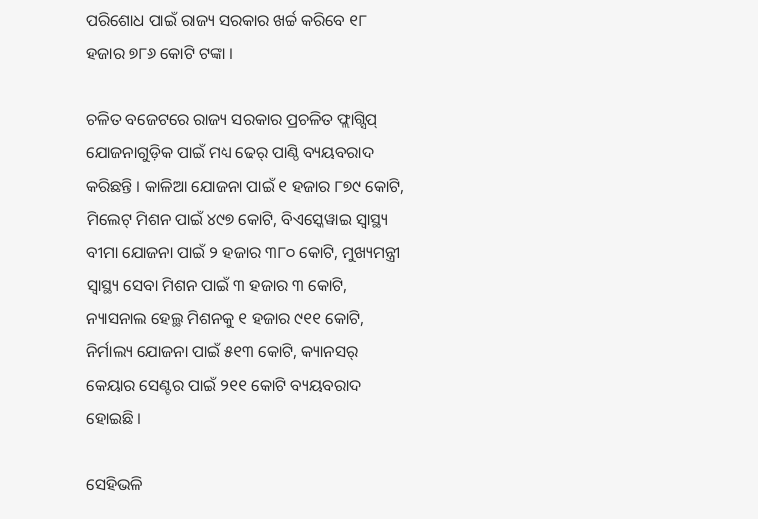ପରିଶୋଧ ପାଇଁ ରାଜ୍ୟ ସରକାର ଖର୍ଚ୍ଚ କରିବେ ୧୮ ହଜାର ୭୮୬ କୋଟି ଟଙ୍କା ।

ଚଳିତ ବଜେଟରେ ରାଜ୍ୟ ସରକାର ପ୍ରଚଳିତ ଫ୍ଲାଗ୍ସିପ୍ ଯୋଜନାଗୁଡ଼ିକ ପାଇଁ ମଧ୍ୟ ଢେର୍ ପାଣ୍ଠି ବ୍ୟୟବରାଦ କରିଛନ୍ତି । କାଳିଆ ଯୋଜନା ପାଇଁ ୧ ହଜାର ୮୭୯ କୋଟି, ମିଲେଟ୍ ମିଶନ ପାଇଁ ୪୯୭ କୋଟି, ବିଏସ୍କେୱାଇ ସ୍ୱାସ୍ଥ୍ୟ ବୀମା ଯୋଜନା ପାଇଁ ୨ ହଜାର ୩୮୦ କୋଟି, ମୁଖ୍ୟମନ୍ତ୍ରୀ ସ୍ୱାସ୍ଥ୍ୟ ସେବା ମିଶନ ପାଇଁ ୩ ହଜାର ୩ କୋଟି, ନ୍ୟାସନାଲ ହେଲ୍ଥ ମିଶନକୁ ୧ ହଜାର ୯୧୧ କୋଟି, ନିର୍ମାଲ୍ୟ ଯୋଜନା ପାଇଁ ୫୧୩ କୋଟି, କ୍ୟାନସର୍ କେୟାର ସେଣ୍ଟର ପାଇଁ ୨୧୧ କୋଟି ବ୍ୟୟବରାଦ ହୋଇଛି ।

ସେହିଭଳି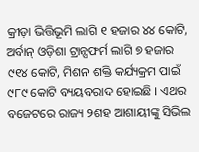କ୍ରୀଡ଼ା ଭିତ୍ତିଭୂମି ଲାଗି ୧ ହଜାର ୪୪ କୋଟି, ଅର୍ବାନ୍ ଓଡ଼ିଶା ଟ୍ରାନ୍ସଫର୍ମ ଲାଗି ୭ ହଜାର ୯୧୪ କୋଟି, ମିଶନ ଶକ୍ତି କର୍ଯ୍ୟକ୍ରମ ପାଇଁ ୯୮୯ କୋଟି ବ୍ୟୟବରାଦ ହୋଇଛି । ଏଥର ବଜେଟରେ ରାଜ୍ୟ ୨ଶହ ଆଶାୟୀଙ୍କୁ ସିଭିଲ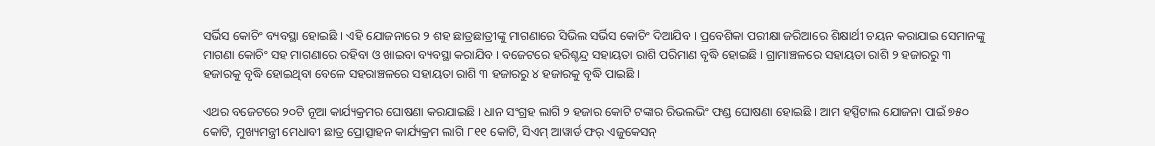ସର୍ଭିସ କୋଚିଂ ବ୍ୟବସ୍ଥା ହୋଇଛି । ଏହି ଯୋଜନାରେ ୨ ଶହ ଛାତ୍ରଛାତ୍ରୀଙ୍କୁ ମାଗଣାରେ ସିଭିଲ ସର୍ଭିସ କୋଚିଂ ଦିଆଯିବ । ପ୍ରବେଶିକା ପରୀକ୍ଷା ଜରିଆରେ ଶିକ୍ଷାର୍ଥୀ ଚୟନ କରାଯାଇ ସେମାନଙ୍କୁ ମାଗଣା କୋଚିଂ ସହ ମାଗଣାରେ ରହିବା ଓ ଖାଇବା ବ୍ୟବସ୍ଥା କରାଯିବ । ବଜେଟରେ ହରିଶ୍ଚନ୍ଦ୍ର ସହାୟତା ରାଶି ପରିମାଣ ବୃଦ୍ଧି ହୋଇଛି । ଗ୍ରାମାଞ୍ଚଳରେ ସହାୟତା ରାଶି ୨ ହଜାରରୁ ୩ ହଜାରକୁ ବୃଦ୍ଧି ହୋଇଥିବା ବେଳେ ସହରାଞ୍ଚଳରେ ସହାୟତା ରାଶି ୩ ହଜାରରୁ ୪ ହଜାରକୁ ବୃଦ୍ଧି ପାଇଛି ।

ଏଥର ବଜେଟରେ ୨୦ଟି ନୂଆ କାର୍ଯ୍ୟକ୍ରମର ଘୋଷଣା କରଯାଇଛି । ଧାନ ସଂଗ୍ରହ ଲାଗି ୨ ହଜାର କୋଟି ଟଙ୍କାର ରିଭଲଭିଂ ଫଣ୍ଡ ଘୋଷଣା ହୋଇଛି । ଆମ ହସ୍ପିଟାଲ ଯୋଜନା ପାଇଁ ୭୫୦ କୋଟି, ମୁଖ୍ୟମନ୍ତ୍ରୀ ମେଧାବୀ ଛାତ୍ର ପ୍ରୋତ୍ସାହନ କାର୍ଯ୍ୟକ୍ରମ ଲାଗି ୮୧୧ କୋଟି, ସିଏମ୍ ଆୱାର୍ଡ ଫର୍ ଏଜୁକେସନ୍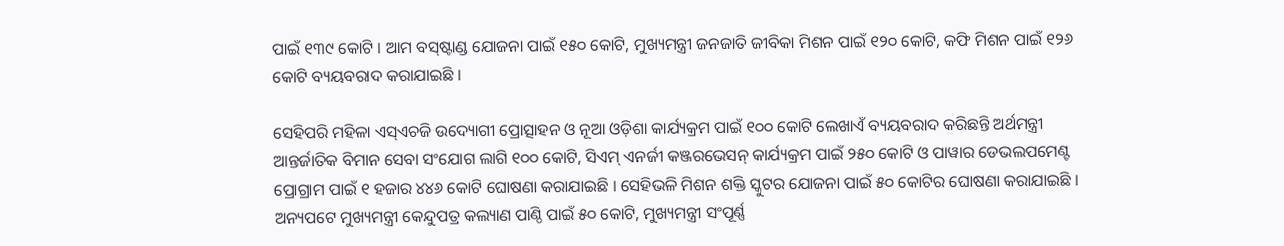ପାଇଁ ୧୩୯ କୋଟି । ଆମ ବସ୍‌ଷ୍ଟାଣ୍ଡ ଯୋଜନା ପାଇଁ ୧୫୦ କୋଟି, ମୁଖ୍ୟମନ୍ତ୍ରୀ ଜନଜାତି ଜୀବିକା ମିଶନ ପାଇଁ ୧୨୦ କୋଟି, କଫି ମିଶନ ପାଇଁ ୧୨୬ କୋଟି ବ୍ୟୟବରାଦ କରାଯାଇଛି ।

ସେହିପରି ମହିଳା ଏସ୍ଏଚଜି ଉଦ୍ୟୋଗୀ ପ୍ରୋତ୍ସାହନ ଓ ନୂଆ ଓଡ଼ିଶା କାର୍ଯ୍ୟକ୍ରମ ପାଇଁ ୧୦୦ କୋଟି ଲେଖାଏଁ ବ୍ୟୟବରାଦ କରିଛନ୍ତି ଅର୍ଥମନ୍ତ୍ରୀ ଆନ୍ତର୍ଜାତିକ ବିମାନ ସେବା ସଂଯୋଗ ଲାଗି ୧୦୦ କୋଟି, ସିଏମ୍ ଏନର୍ଜୀ କଞ୍ଜରଭେସନ୍ କାର୍ଯ୍ୟକ୍ରମ ପାଇଁ ୨୫୦ କୋଟି ଓ ପାୱାର ଡେଭଲପମେଣ୍ଟ ପ୍ରୋଗ୍ରାମ ପାଇଁ ୧ ହଜାର ୪୪୬ କୋଟି ଘୋଷଣା କରାଯାଇଛି । ସେହିଭଳି ମିଶନ ଶକ୍ତି ସ୍କୁଟର ଯୋଜନା ପାଇଁ ୫୦ କୋଟିର ଘୋଷଣା କରାଯାଇଛି । ଅନ୍ୟପଟେ ମୁଖ୍ୟମନ୍ତ୍ରୀ କେନ୍ଦୁପତ୍ର କଲ୍ୟାଣ ପାଣ୍ଠି ପାଇଁ ୫୦ କୋଟି, ମୁଖ୍ୟମନ୍ତ୍ରୀ ସଂପୂର୍ଣ୍ଣ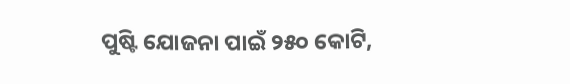ପୁଷ୍ଟି ଯୋଜନା ପାଇଁ ୨୫୦ କୋଟି,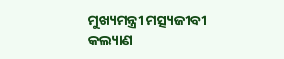ମୁଖ୍ୟମନ୍ତ୍ରୀ ମତ୍ସ୍ୟଜୀବୀ କଲ୍ୟାଣ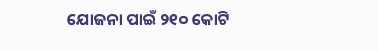ଯୋଜନା ପାଇଁ ୨୧୦ କୋଟି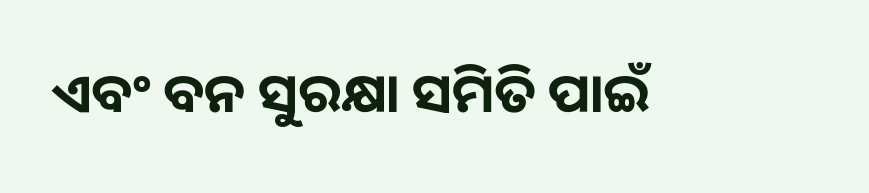ଏବଂ ବନ ସୁରକ୍ଷା ସମିତି ପାଇଁ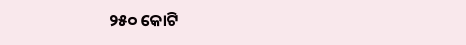୨୫୦ କୋଟି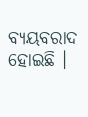ବ୍ୟୟବରାଦ ହୋଇଛି ।